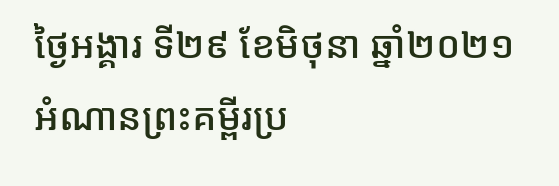ថ្ងៃអង្គារ ទី២៩ ខែមិថុនា ឆ្នាំ២០២១
អំណានព្រះគម្ពីរប្រ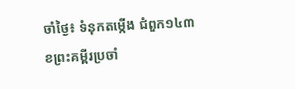ចាំថ្ងៃ៖ ទំនុកតម្កើង ជំពួក១៤៣
ខព្រះគម្ពីរប្រចាំ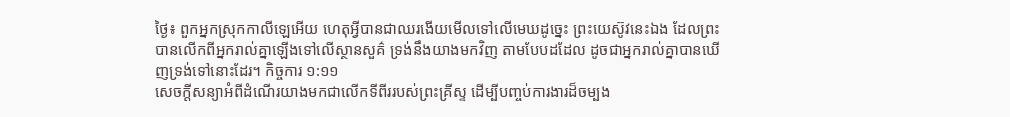ថ្ងៃ៖ ពួកអ្នកស្រុកកាលីឡេអើយ ហេតុអ្វីបានជាឈរងើយមើលទៅលើមេឃដូច្នេះ ព្រះយេស៊ូវនេះឯង ដែលព្រះបានលើកពីអ្នករាល់គ្នាឡើងទៅលើស្ថានសួគ៌ ទ្រង់នឹងយាងមកវិញ តាមបែបដដែល ដូចជាអ្នករាល់គ្នាបានឃើញទ្រង់ទៅនោះដែរ។ កិច្ចការ ១:១១
សេចក្តីសន្យាអំពីដំណើរយាងមកជាលើកទីពីររបស់ព្រះគ្រីស្ទ ដើម្បីបញ្ចប់ការងារដ៏ចម្បង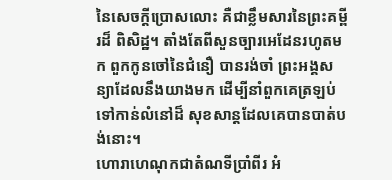នៃសេចក្តីប្រោសលោះ គឺជាខ្លឹមសារនៃព្រះគម្ពីរដ៏ ពិសិដ្ឋ។ តាំងតែពីសួនច្បារអេដែនរហូតមក ពួកកូនចៅនៃជំនឿ បានរង់ចាំ ព្រះអង្គសន្យាដែលនឹងយាងមក ដើម្បីនាំពួកគេត្រឡប់ទៅកាន់លំនៅដ៏ សុខសាន្តដែលគេបានបាត់បង់នោះ។
ហោរាហេណុកជាតំណទីប្រាំពីរ អំ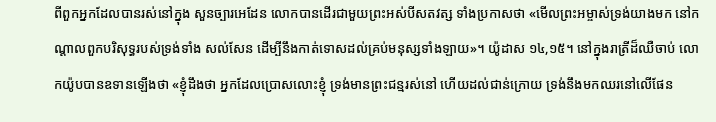ពីពួកអ្នកដែលបានរស់នៅក្នុង សួនច្បារអេដែន លោកបានដើរជាមួយព្រះអស់បីសតវត្ស ទាំងប្រកាសថា «មើលព្រះអម្ចាស់ទ្រង់យាងមក នៅកណ្តាលពួកបរិសុទ្ធរបស់ទ្រង់ទាំង សល់សែន ដើម្បីនឹងកាត់ទោសដល់គ្រប់មនុស្សទាំងឡាយ»។ យ៉ូដាស ១៤,១៥។ នៅក្នុងរាត្រីដ៏ឈឺចាប់ លោកយ៉ូបបានឧទានឡើងថា «ខ្ញុំដឹងថា អ្នកដែលប្រោសលោះខ្ញុំ ទ្រង់មានព្រះជន្មរស់នៅ ហើយដល់ជាន់ក្រោយ ទ្រង់នឹងមកឈរនៅលើផែន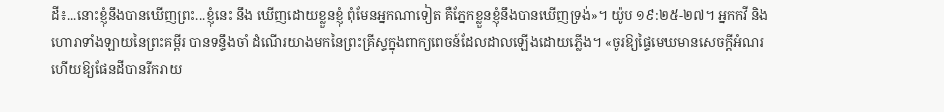ដី៖...នោះខ្ញុំនឹងបានឃើញព្រះ...ខ្ញុំនេះ នឹង ឃើញដោយខ្លួនខ្ញុំ ពុំមែនអ្នកណាទៀត គឺភ្នែកខ្លួនខ្ញុំនឹងបានឃើញទ្រង់»។ យ៉ូប ១៩:២៥-២៧។ អ្នកកវី និងហោរាទាំងឡាយនៃព្រះគម្ពីរ បានទន្ទឹងចាំ ដំណើរយាងមកនៃព្រះគ្រីស្ទក្នុងពាក្យពេចន៍ដែលដាលឡើងដោយភ្លើង។ «ចូរឱ្យផ្ទៃមេឃមានសេចក្តីអំណរ ហើយឱ្យផែនដីបានរីករាយ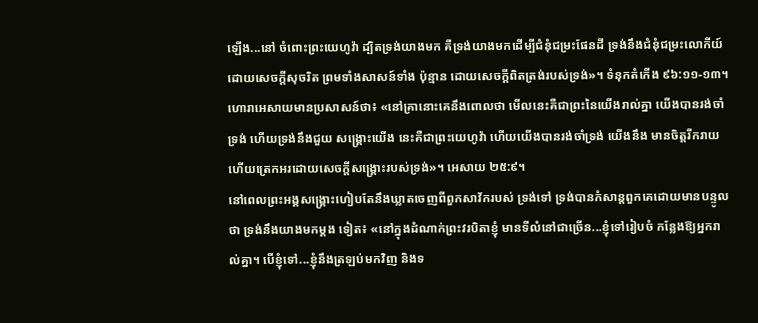ឡើង...នៅ ចំពោះព្រះយេហូវ៉ា ដ្បិតទ្រង់យាងមក គឺទ្រង់យាងមកដើម្បីជំនុំជម្រះផែនដី ទ្រង់នឹងជំនុំជម្រះលោកីយ៍ដោយសេចក្តីសុចរិត ព្រមទាំងសាសន៍ទាំង ប៉ុន្មាន ដោយសេចក្តីពិតត្រង់របស់ទ្រង់»។ ទំនុកតំកើង ៩៦:១១-១៣។
ហោរាអេសាយមានប្រសាសន៍ថា៖ «នៅគ្រានោះគេនឹងពោលថា មើលនេះគឺជាព្រះនៃយើងរាល់គ្នា យើងបានរង់ចាំទ្រង់ ហើយទ្រង់នឹងជួយ សង្គ្រោះយើង នេះគឺជាព្រះយេហូវ៉ា ហើយយើងបានរង់ចាំទ្រង់ យើងនឹង មានចិត្តរីករាយ ហើយត្រេកអរដោយសេចក្តីសង្គ្រោះរបស់ទ្រង់»។ អេសាយ ២៥:៩។
នៅពេលព្រះអង្គសង្គ្រោះហៀបតែនឹងឃ្លាតចេញពីពួកសាវ័ករបស់ ទ្រង់ទៅ ទ្រង់បានកំសាន្តពួកគេដោយមានបន្ទូលថា ទ្រង់នឹងយាងមកម្តង ទៀត៖ «នៅក្នុងដំណាក់ព្រះវរបិតាខ្ញុំ មានទីលំនៅជាច្រើន...ខ្ញុំទៅរៀបចំ កន្លែងឱ្យអ្នករាល់គ្នា។ បើខ្ញុំទៅ...ខ្ញុំនឹងត្រឡប់មកវិញ និងទ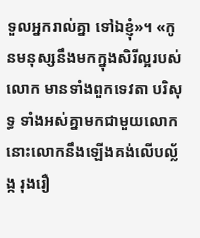ទួលអ្នករាល់គ្នា ទៅឯខ្ញុំ»។ «កូនមនុស្សនឹងមកក្នុងសិរីល្អរបស់លោក មានទាំងពួកទេវតា បរិសុទ្ធ ទាំងអស់គ្នាមកជាមួយលោក នោះលោកនឹងឡើងគង់លើបល្ល័ង្ក រុងរឿ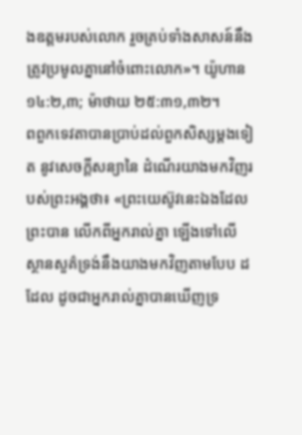ងឧត្តមរបស់លោក រួចគ្រប់ទាំងសាសន៍នឹងត្រូវប្រមូលគ្នានៅចំពោះលោក»។ យ៉ូហាន ១៤:២,៣; ម៉ាថាយ ២៥:៣១,៣២។
ពពួកទេវតាបានប្រាប់ដល់ពួកសិស្សម្តងទៀត នូវសេចក្តីសន្យានៃ ដំណើរយាងមកវិញរបស់ព្រះអង្គថា៖ «ព្រះយេស៊ូវនេះឯងដែលព្រះបាន លើកពីអ្នករាល់គ្នា ឡើងទៅលើស្ថានសួគ៌ទ្រង់នឹងយាងមកវិញតាមបែប ដដែល ដូចជាអ្នករាល់គ្នាបានឃើញទ្រ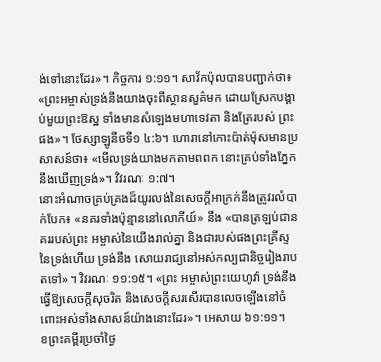ង់ទៅនោះដែរ»។ កិច្ចការ ១:១១។ សាវ័កប៉ុលបានបញ្ជាក់ថា៖ «ព្រះអម្ចាស់ទ្រង់នឹងយាងចុះពីស្ថានសួគ៌មក ដោយស្រែកបង្គាប់មួយព្រះឱស្ឋ ទាំងមានសំឡេងមហាទេវតា និងត្រែរបស់ ព្រះផង»។ ថែស្សាឡូនីចទី១ ៤:៦។ ហោរានៅកោះប៉ាត់ម៉ុសមានប្រសាសន៍ថា៖ «មើលទ្រង់យាងមកតាមពពក នោះគ្រប់ទាំងភ្នែកនឹងឃើញទ្រង់»។ វិវរណៈ ១:៧។
នោះអំណាចគ្រប់គ្រងដ៏យូរលង់នៃសេចក្តីអាក្រក់នឹងត្រូវរលំបាក់បែក៖ «នគរទាំងប៉ុន្មាននៅលោកីយ៍» នឹង «បានត្រឡប់ជានគររបស់ព្រះ អម្ចាស់នៃយើងរាល់គ្នា និងជារបស់ផងព្រះគ្រីស្ទនៃទ្រង់ហើយ ទ្រង់នឹង សោយរាជ្យនៅអស់កល្បជានិច្ចរៀងរាបតទៅ»។ វិវរណៈ ១១:១៥។ «ព្រះ អម្ចាស់ព្រះយេហូវ៉ា ទ្រង់នឹងធ្វើឱ្យសេចក្តីសុចរិត និងសេចក្តីសរសើរបានលេចឡើងនៅចំពោះអស់ទាំងសាសន៍យ៉ាងនោះដែរ»។ អេសាយ ៦១:១១។
ខព្រះគម្ពីរប្រចាំថ្ងៃ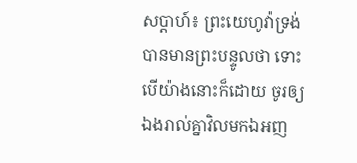សប្តាហ៍៖ ព្រះយេហូវ៉ាទ្រង់បានមានព្រះបន្ទូលថា ទោះបើយ៉ាងនោះក៏ដោយ ចូរឲ្យឯងរាល់គ្នាវិលមកឯអញ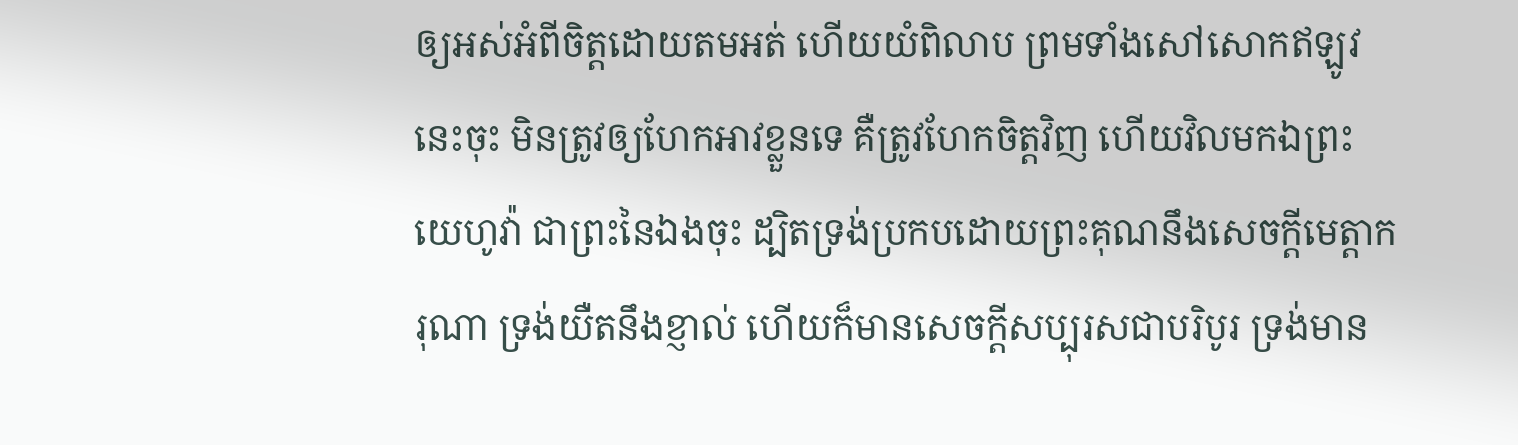ឲ្យអស់អំពីចិត្តដោយតមអត់ ហើយយំពិលាប ព្រមទាំងសៅសោកឥឡូវនេះចុះ មិនត្រូវឲ្យហែកអាវខ្លួនទេ គឺត្រូវហែកចិត្តវិញ ហើយវិលមកឯព្រះយេហូវ៉ា ជាព្រះនៃឯងចុះ ដ្បិតទ្រង់ប្រកបដោយព្រះគុណនឹងសេចក្តីមេត្តាករុណា ទ្រង់យឺតនឹងខ្ញាល់ ហើយក៏មានសេចក្តីសប្បុរសជាបរិបូរ ទ្រង់មាន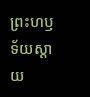ព្រះហឫទ័យស្តាយ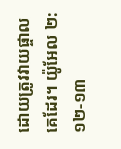ដោយត្រូវវាយផ្ចាលគេដែរ។ យ៉ូអែល ២:១២-១៣